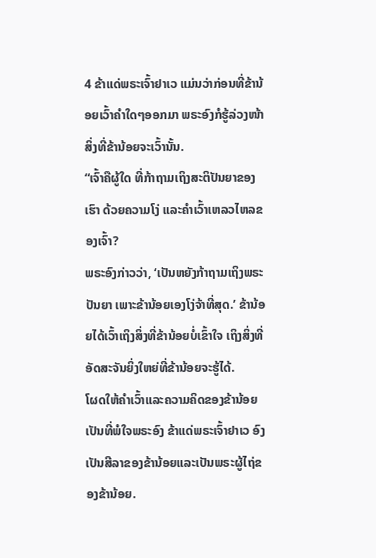4 ຂ້າແດ່ພຣະເຈົ້າຢາເວ ແມ່ນວ່າກ່ອນທີ່ຂ້ານ້ອຍເວົ້າຄຳໃດໆອອກມາ ພຣະອົງກໍຮູ້ລ່ວງໜ້າສິ່ງທີ່ຂ້ານ້ອຍຈະເວົ້ານັ້ນ.
“ເຈົ້າຄືຜູ້ໃດ ທີ່ກ້າຖາມເຖິງສະຕິປັນຍາຂອງເຮົາ ດ້ວຍຄວາມໂງ່ ແລະຄຳເວົ້າເຫລວໄຫລຂອງເຈົ້າ?
ພຣະອົງກ່າວວ່າ, ‘ເປັນຫຍັງກ້າຖາມເຖິງພຣະປັນຍາ ເພາະຂ້ານ້ອຍເອງໂງ່ຈ້າທີ່ສຸດ.’ ຂ້ານ້ອຍໄດ້ເວົ້າເຖິງສິ່ງທີ່ຂ້ານ້ອຍບໍ່ເຂົ້າໃຈ ເຖິງສິ່ງທີ່ອັດສະຈັນຍິ່ງໃຫຍ່ທີ່ຂ້ານ້ອຍຈະຮູ້ໄດ້.
ໂຜດໃຫ້ຄຳເວົ້າແລະຄວາມຄິດຂອງຂ້ານ້ອຍເປັນທີ່ພໍໃຈພຣະອົງ ຂ້າແດ່ພຣະເຈົ້າຢາເວ ອົງເປັນສີລາຂອງຂ້ານ້ອຍແລະເປັນພຣະຜູ້ໄຖ່ຂອງຂ້ານ້ອຍ.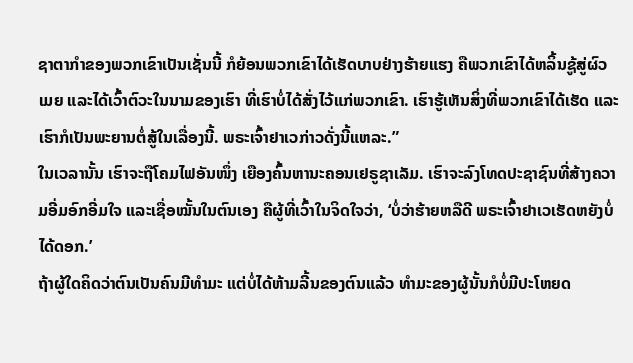ຊາຕາກຳຂອງພວກເຂົາເປັນເຊັ່ນນີ້ ກໍຍ້ອນພວກເຂົາໄດ້ເຮັດບາບຢ່າງຮ້າຍແຮງ ຄືພວກເຂົາໄດ້ຫລິ້ນຊູ້ສູ່ຜົວເມຍ ແລະໄດ້ເວົ້າຕົວະໃນນາມຂອງເຮົາ ທີ່ເຮົາບໍ່ໄດ້ສັ່ງໄວ້ແກ່ພວກເຂົາ. ເຮົາຮູ້ເຫັນສິ່ງທີ່ພວກເຂົາໄດ້ເຮັດ ແລະເຮົາກໍເປັນພະຍານຕໍ່ສູ້ໃນເລື່ອງນີ້. ພຣະເຈົ້າຢາເວກ່າວດັ່ງນີ້ແຫລະ.”
ໃນເວລານັ້ນ ເຮົາຈະຖືໂຄມໄຟອັນໜຶ່ງ ເຍືອງຄົ້ນຫານະຄອນເຢຣູຊາເລັມ. ເຮົາຈະລົງໂທດປະຊາຊົນທີ່ສ້າງຄວາມອີ່ມອົກອີ່ມໃຈ ແລະເຊື່ອໝັ້ນໃນຕົນເອງ ຄືຜູ້ທີ່ເວົ້າໃນຈິດໃຈວ່າ, ‘ບໍ່ວ່າຮ້າຍຫລືດີ ພຣະເຈົ້າຢາເວເຮັດຫຍັງບໍ່ໄດ້ດອກ.’
ຖ້າຜູ້ໃດຄິດວ່າຕົນເປັນຄົນມີທຳມະ ແຕ່ບໍ່ໄດ້ຫ້າມລີ້ນຂອງຕົນແລ້ວ ທຳມະຂອງຜູ້ນັ້ນກໍບໍ່ມີປະໂຫຍດ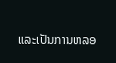ແລະເປັນການຫລອ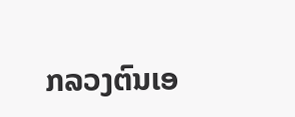ກລວງຕົນເອ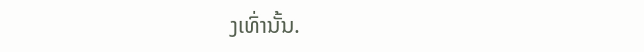ງເທົ່ານັ້ນ.